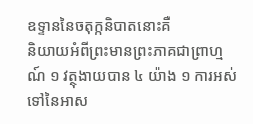ឧទ្ទាននៃចតុក្កនិបាតនោះគឺ
និយាយអំពីព្រះមានព្រះភាគជាព្រាហ្មណ៍ ១ វត្ថុងាយបាន ៤ យ៉ាង ១ ការអស់ទៅនៃអាស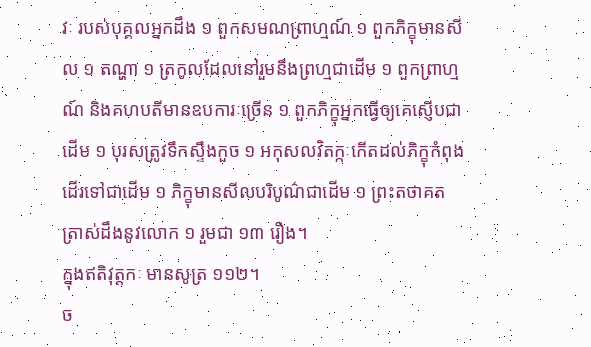វៈ របស់បុគ្គលអ្នកដឹង ១ ពួកសមណព្រាហ្មណ៍ ១ ពួកភិក្ខុមានសីល ១ តណ្ហា ១ ត្រកូលដែលនៅរួមនឹងព្រហ្មជាដើម ១ ពួកព្រាហ្មណ៍ និងគហបតីមានឧបការៈច្រើន ១ ពួកភិក្ខុអ្នកធ្វើឲ្យគេស្ញើបជាដើម ១ បុរសត្រូវទឹកស្ទឹងកួច ១ អកុសលវិតក្កៈកើតដល់ភិក្ខុកំពុងដើរទៅជាដើម ១ ភិក្ខុមានសីលបរិបូណ៌ជាដើម ១ ព្រះតថាគតត្រាស់ដឹងនូវលោក ១ រួមជា ១៣ រឿង។
ក្នុងឥតិវុត្តកៈ មានសូត្រ ១១២។
ច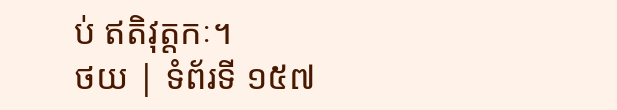ប់ ឥតិវុត្តកៈ។
ថយ | ទំព័រទី ១៥៧